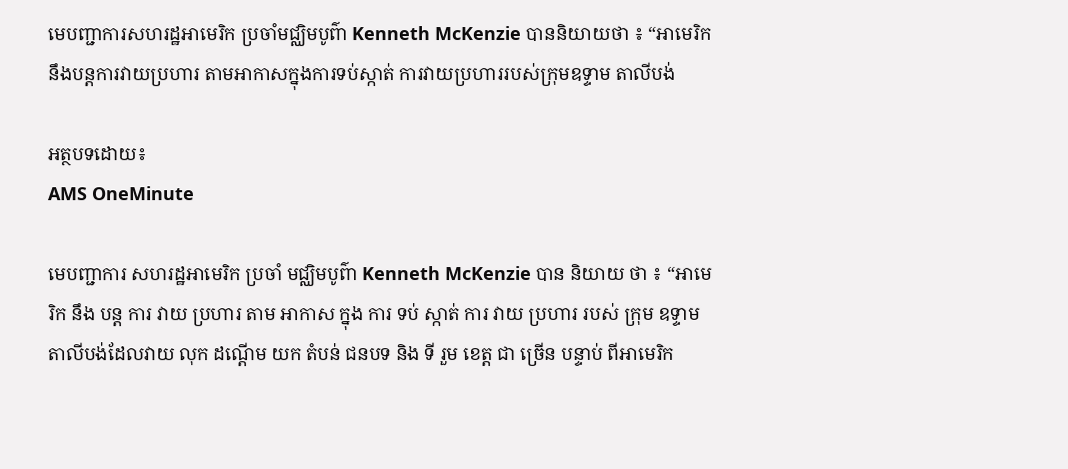មេបញ្ជាការសហរដ្ឋអាមេរិក ប្រចាំមជ្ឈិមបូព៌ា Kenneth McKenzie បាននិយាយថា ៖ “អាមេរិក នឹងបន្តការវាយប្រហារ តាមអាកាសក្នុងការទប់ស្កាត់ ការវាយប្រហាររបស់ក្រុមឧទ្ទាម តាលីបង់

អត្ថបទដោយ៖
AMS OneMinute

មេបញ្ជាការ សហរដ្ឋអាមេរិក ប្រចាំ មជ្ឈិមបូព៌ា Kenneth McKenzie បាន និយាយ ថា ៖ “អាមេរិក នឹង បន្ត ការ វាយ ប្រហារ តាម អាកាស ក្នុង ការ ទប់ ស្កាត់ ការ វាយ ប្រហារ របស់ ក្រុម ឧទ្ទាម តាលីបង់ដែលវាយ លុក ដណ្ដើម យក តំបន់ ជនបទ និង ទី រួម ខេត្ត ជា ច្រើន បន្ទាប់ ពីអាមេរិក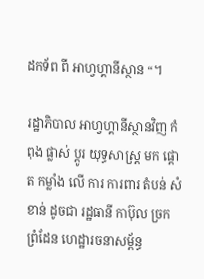ដកទ័ព ពី អាហ្វហ្គានីស្ថាន “។

រដ្ឋាភិបាល អាហ្វហ្គានីស្ថានវិញ កំពុង ផ្លាស់ ប្ដូរ យុទ្ធសាស្ត្រ មក ផ្ដោត កម្លាំង លើ ការ ការពារ តំបន់ សំខាន់ ដូចជា រដ្ឋធានី កាប៊ុល ច្រក ព្រំដែន ហេដ្ឋារចនាសម្ព័ន្ធ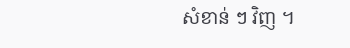សំខាន់ ៗ វិញ ។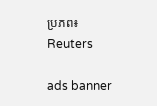ប្រភព៖ Reuters

ads banner